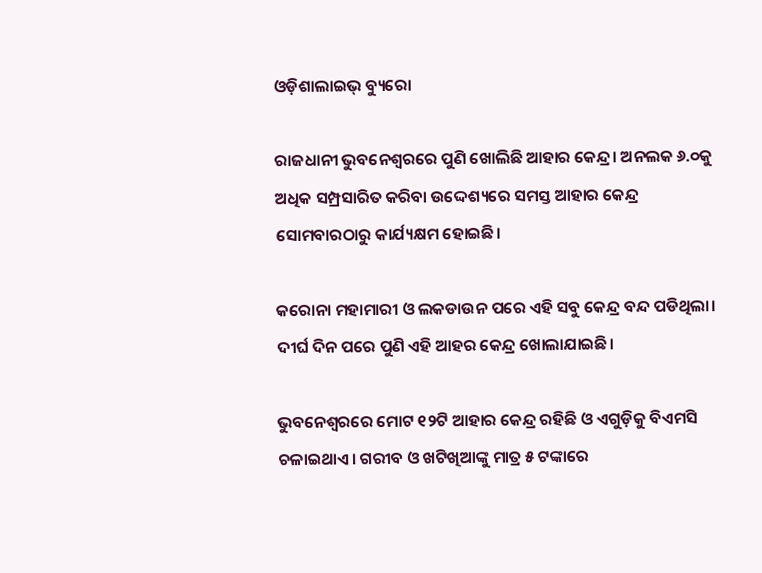ଓଡ଼ିଶାଲାଇଭ୍‌ ବ୍ୟୁରୋ

ରାଜଧାନୀ ଭୁବନେଶ୍ୱରରେ ପୁଣି ଖୋଲିଛି ଆହାର କେନ୍ଦ୍ର। ଅନଲକ ୬.୦କୁ ଅଧିକ ସମ୍ପ୍ରସାରିତ କରିବା ଉଦ୍ଦେଶ୍ୟରେ ସମସ୍ତ ଆହାର କେନ୍ଦ୍ର ସୋମବାରଠାରୁ କାର୍ଯ୍ୟକ୍ଷମ ହୋଇଛି।

କରୋନା ମହାମାରୀ ଓ ଲକଡାଉନ ପରେ ଏହି ସବୁ କେନ୍ଦ୍ର ବନ୍ଦ ପଡିଥିଲା। ଦୀର୍ଘ ଦିନ ପରେ ପୁଣି ଏହି ଆହର କେନ୍ଦ୍ର ଖୋଲାଯାଇଛି।

ଭୁବନେଶ୍ୱରରେ ମୋଟ ୧୨ଟି ଆହାର କେନ୍ଦ୍ର ରହିଛି ଓ ଏଗୁଡ଼ିକୁ ବିଏମସି ଚଳାଇଥାଏ। ଗରୀବ ଓ ଖଟିଖିଆଙ୍କୁ ମାତ୍ର ୫ ଟଙ୍କାରେ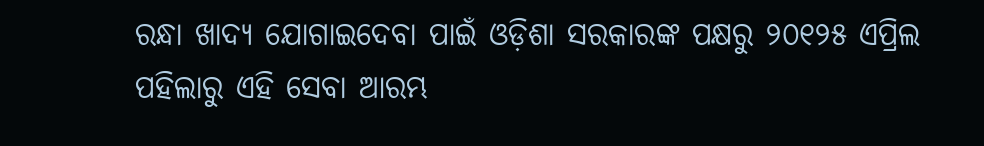ରନ୍ଧା ଖାଦ୍ୟ ଯୋଗାଇଦେବା ପାଇଁ ଓଡ଼ିଶା ସରକାରଙ୍କ ପକ୍ଷରୁ ୨୦୧୨୫ ଏପ୍ରିଲ ପହିଲାରୁ ଏହି ସେବା ଆରମ୍ଭ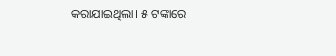କରାଯାଇଥିଲା। ୫ ଟଙ୍କାରେ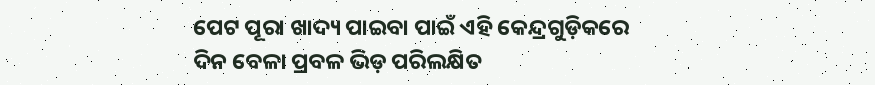ପେଟ ପୂରା ଖାଦ୍ୟ ପାଇବା ପାଇଁ ଏହି କେନ୍ଦ୍ରଗୁଡ଼ିକରେ ଦିନ ବେଳା ପ୍ରବଳ ଭିଡ଼ ପରିଲକ୍ଷିତ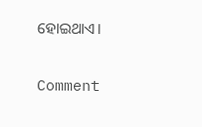ହୋଇଥାଏ।

Comment